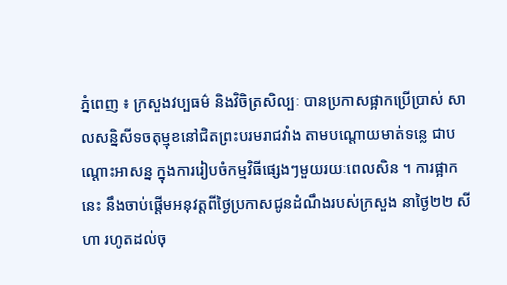ភ្នំពេញ ៖ ក្រសួងវប្បធម៌ និងវិចិត្រសិល្បៈ បានប្រកាសផ្អាកប្រើប្រាស់ សាលសន្និសីទចតុម្មុខនៅជិតព្រះបរមរាជវាំង តាមបណ្តោយមាត់ទន្លេ ជាបណ្តោះអាសន្ន ក្នុងការរៀបចំកម្មវិធីផ្សេងៗមួយរយៈពេលសិន ។ ការផ្អាកនេះ នឹងចាប់ផ្តើមអនុវត្តពីថ្ងៃប្រកាសជូនដំណឹងរបស់ក្រសួង នាថ្ងៃ២២ សីហា រហូតដល់ចុ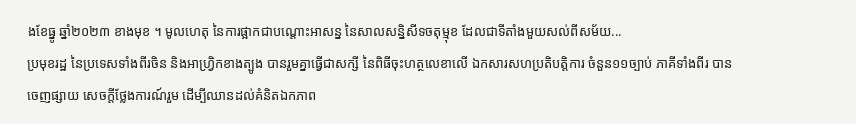ងខែធ្នូ ឆ្នាំ២០២៣ ខាងមុខ ។ មូលហេតុ នៃការផ្អាកជាបណ្តោះអាសន្ន នៃសាលសន្និសីទចតុម្មុខ ដែលជាទីតាំងមួយសល់ពីសម័យ...
ប្រមុខរដ្ឋ នៃប្រទេសទាំងពីរចិន និងអាហ្វ្រិកខាងត្បូង បានរួមគ្នាធ្វើជាសក្សី នៃពិធីចុះហត្ថលេខាលើ ឯកសារសហប្រតិបតិ្តការ ចំនួន១១ច្បាប់ ភាគីទាំងពីរ បានចេញផ្សាយ សេចក្តីថ្លែងការណ៍រួម ដើម្បីឈានដល់គំនិតឯកភាព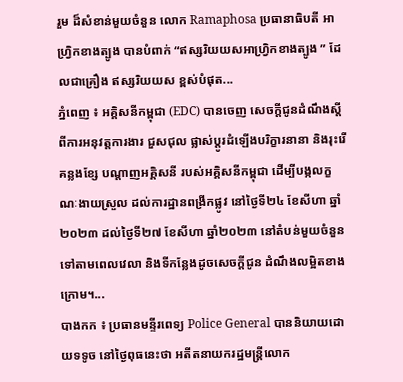រួម ដ៏សំខាន់មួយចំនួន លោក Ramaphosa ប្រធានាធិបតី អាហ្វ្រិកខាងត្បូង បានបំពាក់ “ឥស្សរិយយសអាហ្វ្រិកខាងត្បូង ” ដែលជាគ្រឿង ឥស្សរិយយស ខ្ពស់បំផុត...
ភ្នំពេញ ៖ អគ្គិសនីកម្ពុជា (EDC) បានចេញ សេចក្តីជូនដំណឹងស្តីពីការអនុវត្តការងារ ជួសជុល ផ្លាស់ប្តូរដំឡើងបរិក្ខារនានា និងរុះរើគន្លងខ្សែ បណ្តាញអគ្គិសនី របស់អគ្គិសនីកម្ពុជា ដើម្បីបង្កលក្ខណៈងាយស្រួល ដល់ការដ្ឋានពង្រីកផ្លូវ នៅថ្ងៃទី២៤ ខែសីហា ឆ្នាំ២០២៣ ដល់ថ្ងៃទី២៧ ខែសីហា ឆ្នាំ២០២៣ នៅតំបន់មួយចំនួនទៅតាមពេលវេលា និងទីកន្លែងដូចសេចក្តីជូន ដំណឹងលម្អិតខាងក្រោម។...
បាងកក ៖ ប្រធានមន្ទីរពេទ្យ Police General បាននិយាយដោយទទូច នៅថ្ងៃពុធនេះថា អតីតនាយករដ្ឋមន្ត្រីលោក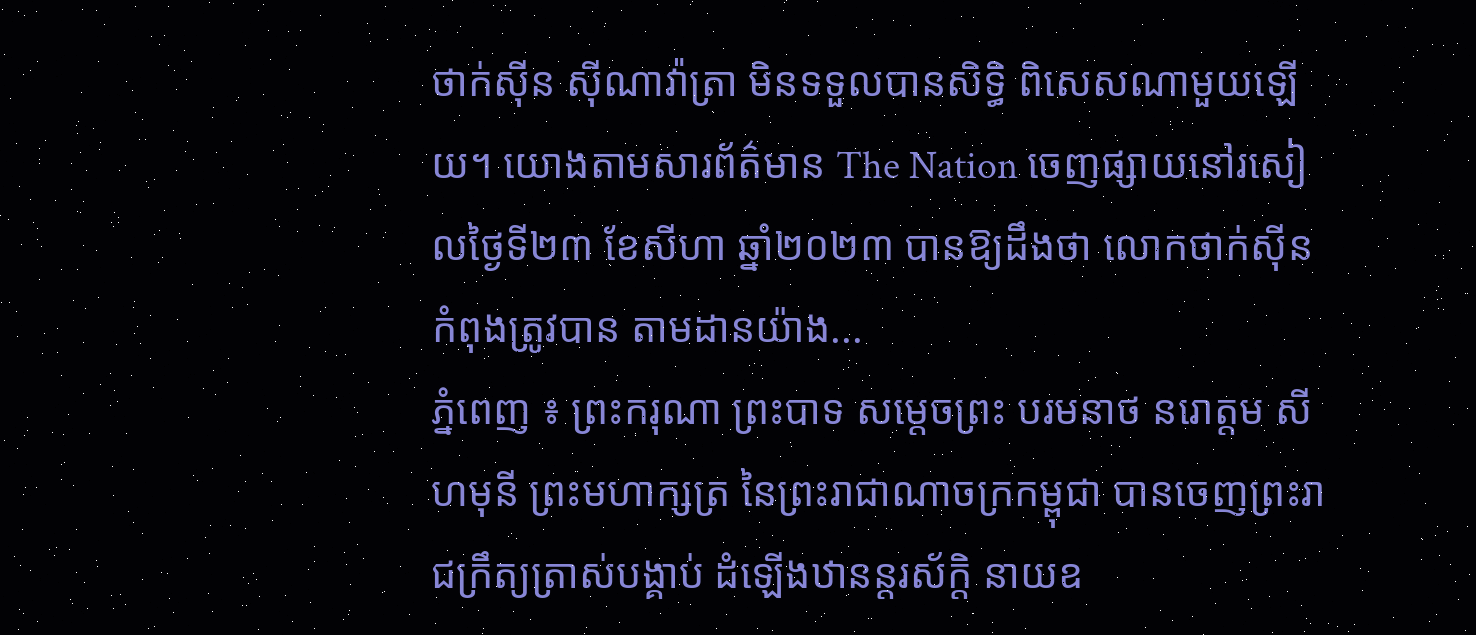ថាក់ស៊ីន ស៊ីណាវ៉ាត្រា មិនទទួលបានសិទ្ធិ ពិសេសណាមួយឡើយ។ យោងតាមសារព័ត៌មាន The Nation ចេញផ្សាយនៅរសៀលថ្ងៃទី២៣ ខែសីហា ឆ្នាំ២០២៣ បានឱ្យដឹងថា លោកថាក់ស៊ីន កំពុងត្រូវបាន តាមដានយ៉ាង...
ភ្នំពេញ ៖ ព្រះករុណា ព្រះបាទ សម្តេចព្រះ បរមនាថ នរោត្តម សីហមុនី ព្រះមហាក្សត្រ នៃព្រះរាជាណាចក្រកម្ពុជា បានចេញព្រះរាជក្រឹត្យត្រាស់បង្គាប់ ដំឡើងឋានន្ដរស័ក្តិ នាយឧ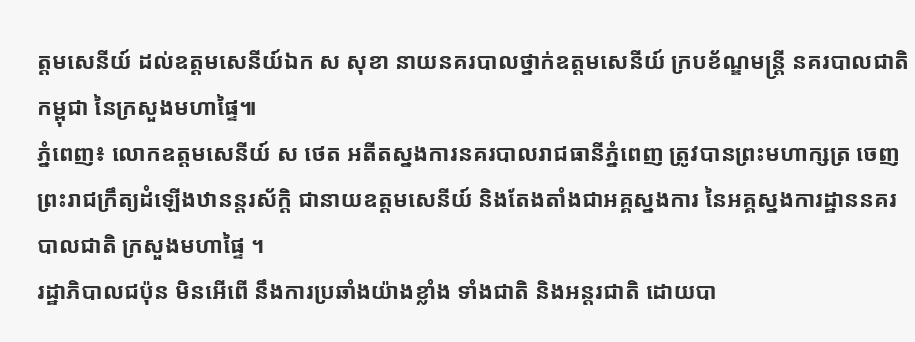ត្តមសេនីយ៍ ដល់ឧត្តមសេនីយ៍ឯក ស សុខា នាយនគរបាលថ្នាក់ឧត្តមសេនីយ៍ ក្របខ័ណ្ឌមន្ដ្រី នគរបាលជាតិកម្ពុជា នៃក្រសួងមហាផ្ទៃ៕
ភ្នំពេញ៖ លោកឧត្ដមសេនីយ៍ ស ថេត អតីតស្នងការនគរបាលរាជធានីភ្នំពេញ ត្រូវបានព្រះមហាក្សត្រ ចេញព្រះរាជក្រឹត្យដំឡើងឋានន្តរស័ក្ដិ ជានាយឧត្ដមសេនីយ៍ និងតែងតាំងជាអគ្គស្នងការ នៃអគ្គស្នងការដ្ឋាននគរបាលជាតិ ក្រសួងមហាផ្ទៃ ។
រដ្ឋាភិបាលជប៉ុន មិនអើពើ នឹងការប្រឆាំងយ៉ាងខ្លាំង ទាំងជាតិ និងអន្តរជាតិ ដោយបា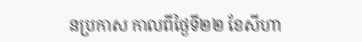នប្រកាស កាលពីថ្ងៃទី២២ ខែសីហា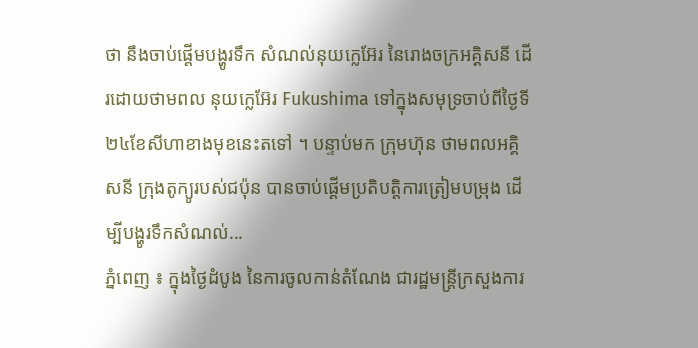ថា នឹងចាប់ផ្តើមបង្ហូរទឹក សំណល់នុយក្លេអ៊ែរ នៃរោងចក្រអគ្គិសនី ដើរដោយថាមពល នុយក្លេអ៊ែរ Fukushima ទៅក្នុងសមុទ្រចាប់ពីថ្ងៃទី២៤ខែសីហាខាងមុខនេះតទៅ ។ បន្ទាប់មក ក្រុមហ៊ុន ថាមពលអគ្គិសនី ក្រុងតូក្យូរបស់ជប៉ុន បានចាប់ផ្តើមប្រតិបត្តិការត្រៀមបម្រុង ដើម្បីបង្ហូរទឹកសំណល់...
ភ្នំពេញ ៖ ក្នុងថ្ងៃដំបូង នៃការចូលកាន់តំណែង ជារដ្ឋមន្ត្រីក្រសួងការ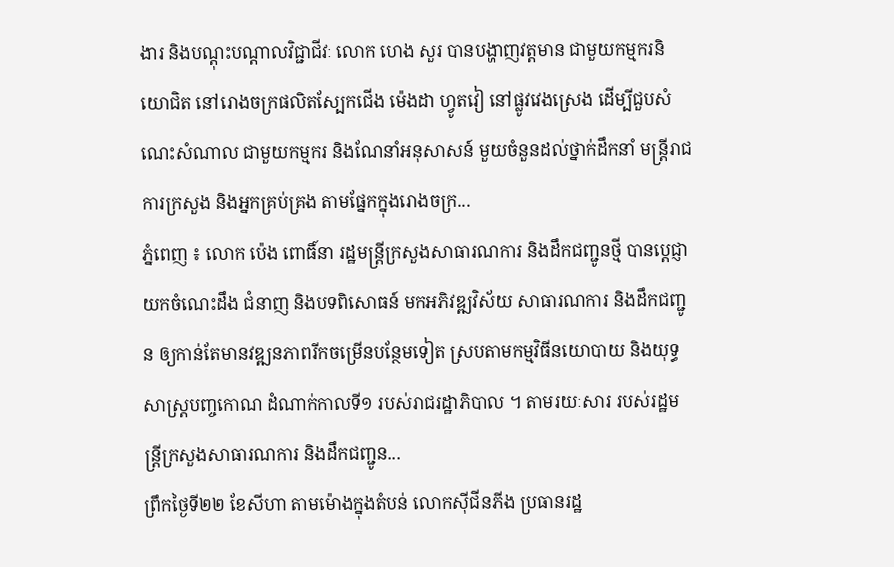ងារ និងបណ្ដុះបណ្ដាលវិជ្ជាជីវៈ លោក ហេង សួរ បានបង្ហាញវត្តមាន ជាមួយកម្មករនិយោជិត នៅរោងចក្រផលិតស្បែកជើង ម៉េងដា ហ្វូតវៀ នៅផ្លូវវេងស្រេង ដើម្បីជួបសំណេះសំណាល ជាមួយកម្មករ និងណែនាំអនុសាសន៍ មួយចំនួនដល់ថ្នាក់ដឹកនាំ មន្ត្រីរាជការក្រសួង និងអ្នកគ្រប់គ្រង តាមផ្នែកក្នុងរោងចក្រ...
ភ្នំពេញ ៖ លោក ប៉េង ពោធិ៍នា រដ្ឋមន្ត្រីក្រសួងសាធារណការ និងដឹកជញ្ជូនថ្មី បានប្ដេជ្ញាយកចំណេះដឹង ជំនាញ និងបទពិសោធន៍ មកអភិវឌ្ឍវិស័យ សាធារណការ និងដឹកជញ្ជូន ឲ្យកាន់តែមានវឌ្ឍនភាពរីកចម្រើនបន្ថែមទៀត ស្របតាមកម្មវិធីនយោបាយ និងយុទ្ធសាស្រ្តបញ្ចកោណ ដំណាក់កាលទី១ របស់រាជរដ្ឋាភិបាល ។ តាមរយៈសារ របស់រដ្ឋមន្រ្តីក្រសួងសាធារណការ និងដឹកជញ្ជូន...
ព្រឹកថ្ងៃទី២២ ខែសីហា តាមម៉ោងក្នុងតំបន់ លោកស៊ីជីនភីង ប្រធានរដ្ឋ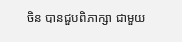ចិន បានជួបពិភាក្សា ជាមួយ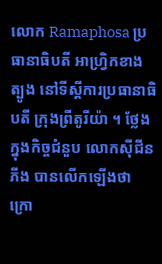លោក Ramaphosa ប្រធានាធិបតី អាហ្រ្វិកខាងត្បូង នៅទីស្តីការប្រធានាធិបតី ក្រុងព្រីតូរីយ៉ា ។ ថ្លែងក្នុងកិច្ចជំនួប លោកស៊ីជីនភីង បានលើកឡើងថា ក្រោ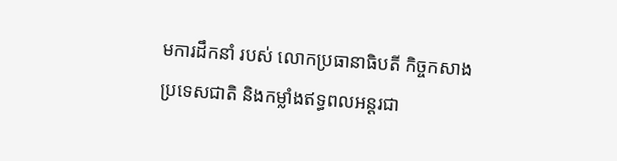មការដឹកនាំ របស់ លោកប្រធានាធិបតី កិច្ចកសាងប្រទេសជាតិ និងកម្លាំងឥទ្ធពលអន្តរជា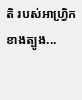តិ របស់អាហ្រ្វិកខាងត្បូង...